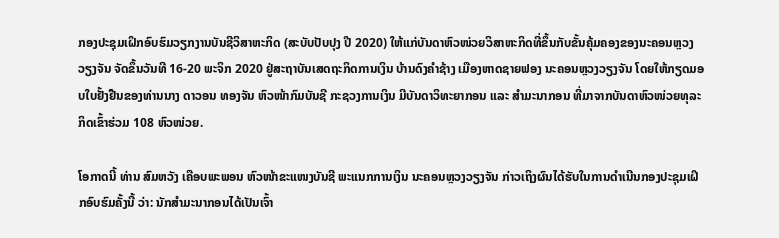ກອງປະຊຸມເຝິກອົບຮົມວຽກງານບັນຊີວິສາຫະກິດ (ສະບັບປັບປຸງ ປີ 2020) ໃຫ້ແກ່ບັນດາຫົວໜ່ວຍວິສາຫະກິດທີ່ຂຶ້ນກັບຂັ້ນຄຸ້ມຄອງຂອງນະຄອນຫຼວງວຽງຈັນ ຈັດຂຶ້ນວັນທີ 16-20 ພະຈິກ 2020 ຢູ່ສະຖາບັນເສດຖະກິດການເງິນ ບ້ານດົງຄຳຊ້າງ ເມືອງຫາດຊາຍຟອງ ນະຄອນຫຼວງວຽງຈັນ ໂດຍໃຫ້ກຽດມອບໃບຢັ້ງຢືນຂອງທ່ານນາງ ດາວອນ ທອງຈັນ ຫົວໜ້າກົມບັນຊີ ກະຊວງການເງິນ ມີບັນດາວິທະຍາກອນ ແລະ ສຳມະນາກອນ ທີ່ມາຈາກບັນດາຫົວໜ່ວຍທຸລະກິດເຂົ້າຮ່ວມ 108 ຫົວໜ່ວຍ.

ໂອກາດນີ້ ທ່ານ ສົມຫວັງ ເຄືອບພະພອນ ຫົວໜ້າຂະແໜງບັນຊີ ພະແນກການເງິນ ນະຄອນຫຼວງວຽງຈັນ ກ່າວເຖິງຜົນໄດ້ຮັບໃນການດຳເນີນກອງປະຊຸມເຝິກອົບຮົມຄັ້ງນີ້ ວ່າ: ນັກສຳມະນາກອນໄດ້ເປັນເຈົ້າ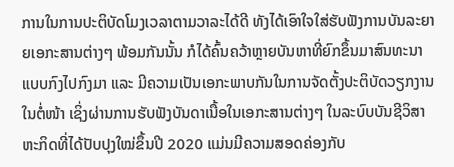ການໃນການປະຕິບັດໂມງເວລາຕາມວາລະໄດ້ດີ ທັງໄດ້ເອົາໃຈໃສ່ຮັບຟັງການບັນລະຍາຍເອກະສານຕ່າງໆ ພ້ອມກັນນັ້ນ ກໍໄດ້ຄົ້ນຄວ້າຫຼາຍບັນຫາທີ່ຍົກຂຶ້ນມາສົນທະນາແບບກົງໄປກົງມາ ແລະ ມີຄວາມເປັນເອກະພາບກັນໃນການຈັດຕັ້ງປະຕິບັດວຽກງານໃນຕໍ່ໜ້າ ເຊິ່ງຜ່ານການຮັບຟັງບັນດາເນື້ອໃນເອກະສານຕ່າງໆ ໃນລະບົບບັນຊີວິສາຫະກິດທີ່ໄດ້ປັບປຸງໃໝ່ຂຶ້ນປີ 2020 ແມ່ນມີຄວາມສອດຄ່ອງກັບ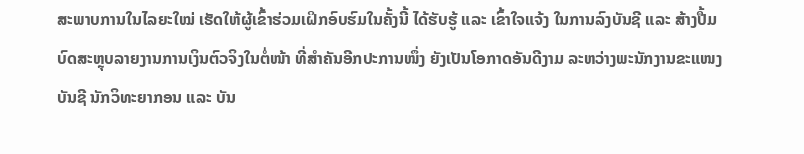ສະພາບການໃນໄລຍະໃໝ່ ເຮັດໃຫ້ຜູ້ເຂົ້າຮ່ວມເຝິກອົບຮົມໃນຄັ້ງນີ້ ໄດ້ຮັບຮູ້ ແລະ ເຂົ້າໃຈແຈ້ງ ໃນການລົງບັນຊີ ແລະ ສ້າງປື້ມບົດສະຫຼຸບລາຍງານການເງິນຕົວຈິງໃນຕໍ່ໜ້າ ທີ່ສຳຄັນອີກປະການໜຶ່ງ ຍັງເປັນໂອກາດອັນດີງາມ ລະຫວ່າງພະນັກງານຂະແໜງບັນຊີ ນັກວິທະຍາກອນ ແລະ ບັນ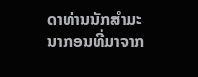ດາທ່ານນັກສຳມະນາກອນທີ່ມາຈາກ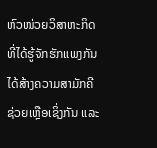ຫົວໜ່ວຍວິສາຫະກິດ ທີ່ໄດ້ຮູ້ຈັກຮັກແພງກັນ ໄດ້ສ້າງຄວາມສາມັກຄີຊ່ວຍເຫຼືອເຊິ່ງກັນ ແລະ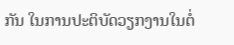ກັນ ໃນການປະຕິບັດວຽກງານໃນຕໍ່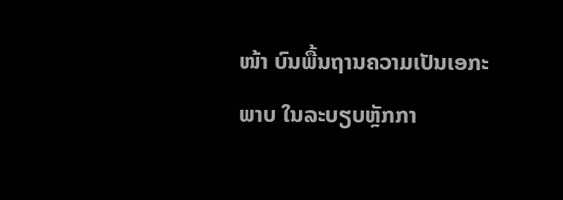ໜ້າ ບົນພື້ນຖານຄວາມເປັນເອກະພາບ ໃນລະບຽບຫຼັກກາ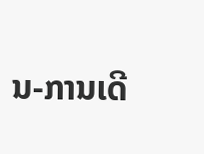ນ-ການເດີ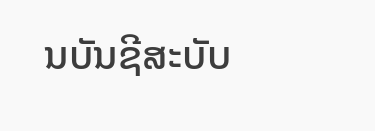ນບັນຊີສະບັບ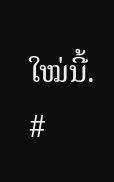ໃໝ່ນີ້.
#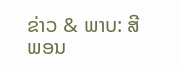ຂ່າວ & ພາບ: ສີພອນ